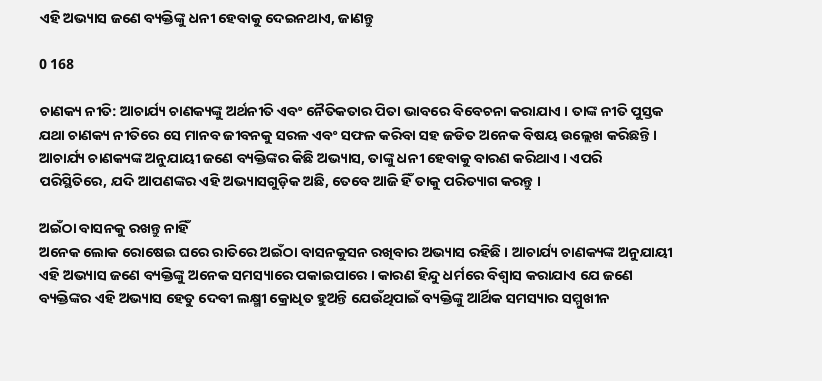ଏହି ଅଭ୍ୟାସ ଜଣେ ବ୍ୟକ୍ତିଙ୍କୁ ଧନୀ ହେବାକୁ ଦେଇନଥାଏ, ଜାଣନ୍ତୁ

0 168

ଚାଣକ୍ୟ ନୀତି: ଆଚାର୍ଯ୍ୟ ଚାଣକ୍ୟଙ୍କୁ ଅର୍ଥନୀତି ଏବଂ ନୈତିକତାର ପିତା ଭାବରେ ବିବେଚନା କରାଯାଏ । ତାଙ୍କ ନୀତି ପୁସ୍ତକ ଯଥା ଚାଣକ୍ୟ ନୀତିରେ ସେ ମାନବ ଜୀବନକୁ ସରଳ ଏବଂ ସଫଳ କରିବା ସହ ଜଡିତ ଅନେକ ବିଷୟ ଉଲ୍ଲେଖ କରିଛନ୍ତି । ଆଚାର୍ଯ୍ୟ ଚାଣକ୍ୟଙ୍କ ଅନୁଯାୟୀ ଜଣେ ବ୍ୟକ୍ତିଙ୍କର କିଛି ଅଭ୍ୟାସ, ତାଙ୍କୁ ଧନୀ ହେବାକୁ ବାରଣ କରିଥାଏ । ଏପରି ପରିସ୍ଥିତିରେ, ଯଦି ଆପଣଙ୍କର ଏହି ଅଭ୍ୟାସଗୁଡ଼ିକ ଅଛି, ତେବେ ଆଜି ହିଁ ତାକୁ ପରିତ୍ୟାଗ କରନ୍ତୁ ।

ଅଇଁଠା ବାସନକୁ ରଖନ୍ତୁ ନାହିଁ
ଅନେକ ଲୋକ ରୋଷେଇ ଘରେ ରାତିରେ ଅଇଁଠା ବାସନକୁସନ ରଖିବାର ଅଭ୍ୟାସ ରହିଛି । ଆଚାର୍ଯ୍ୟ ଚାଣକ୍ୟଙ୍କ ଅନୁଯାୟୀ ଏହି ଅଭ୍ୟାସ ଜଣେ ବ୍ୟକ୍ତିଙ୍କୁ ଅନେକ ସମସ୍ୟାରେ ପକାଇପାରେ । କାରଣ ହିନ୍ଦୁ ଧର୍ମରେ ବିଶ୍ୱାସ କରାଯାଏ ଯେ ଜଣେ ବ୍ୟକ୍ତିଙ୍କର ଏହି ଅଭ୍ୟାସ ହେତୁ ଦେବୀ ଲକ୍ଷ୍ମୀ କ୍ରୋଧିତ ହୁଅନ୍ତି ଯେଉଁଥିପାଇଁ ବ୍ୟକ୍ତିଙ୍କୁ ଆର୍ଥିକ ସମସ୍ୟାର ସମ୍ମୁଖୀନ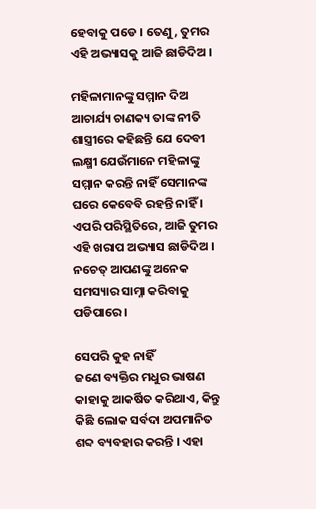ହେବାକୁ ପଡେ । ତେଣୁ, ତୁମର ଏହି ଅଭ୍ୟାସକୁ ଆଜି ଛାଡିଦିଅ ।

ମହିଳାମାନଙ୍କୁ ସମ୍ମାନ ଦିଅ
ଆଚାର୍ଯ୍ୟ ଚାଣକ୍ୟ ତାଙ୍କ ନୀତି ଶାସ୍ତ୍ରୀରେ କହିଛନ୍ତି ଯେ ଦେବୀ ଲକ୍ଷ୍ମୀ ଯେଉଁମାନେ ମହିଳାଙ୍କୁ ସମ୍ମାନ କରନ୍ତି ନାହିଁ ସେମାନଙ୍କ ଘରେ କେବେବି ରହନ୍ତି ନାହିଁ । ଏପରି ପରିସ୍ଥିତିରେ, ଆଜି ତୁମର ଏହି ଖରାପ ଅଭ୍ୟାସ ଛାଡିଦିଅ । ନଚେତ୍ ଆପଣଙ୍କୁ ଅନେକ ସମସ୍ୟାର ସାମ୍ନା କରିବାକୁ ପଡିପାରେ ।

ସେପରି କୁହ ନାହିଁ
ଜଣେ ବ୍ୟକ୍ତିର ମଧୁର ଭାଷଣ କାହାକୁ ଆକର୍ଷିତ କରିଥାଏ, କିନ୍ତୁ କିଛି ଲୋକ ସର୍ବଦା ଅପମାନିତ ଶବ୍ଦ ବ୍ୟବହାର କରନ୍ତି । ଏହା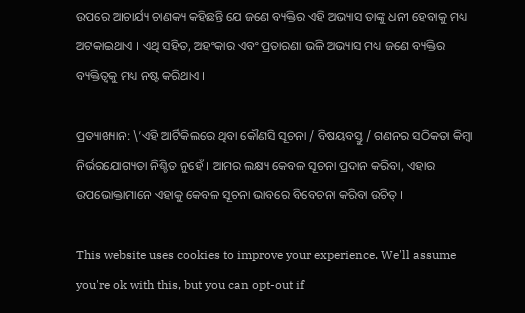ଉପରେ ଆଚାର୍ଯ୍ୟ ଚାଣକ୍ୟ କହିଛନ୍ତି ଯେ ଜଣେ ବ୍ୟକ୍ତିର ଏହି ଅଭ୍ୟାସ ତାଙ୍କୁ ଧନୀ ହେବାକୁ ମଧ୍ୟ ଅଟକାଇଥାଏ । ଏଥି ସହିତ, ଅହଂକାର ଏବଂ ପ୍ରତାରଣା ଭଳି ଅଭ୍ୟାସ ମଧ୍ୟ ଜଣେ ବ୍ୟକ୍ତିର ବ୍ୟକ୍ତିତ୍ୱକୁ ମଧ୍ୟ ନଷ୍ଟ କରିଥାଏ ।

ପ୍ରତ୍ୟାଖ୍ୟାନ: \’ଏହି ଆର୍ଟିକିଲରେ ଥିବା କୌଣସି ସୂଚନା / ବିଷୟବସ୍ତୁ / ଗଣନର ସଠିକତା କିମ୍ବା ନିର୍ଭରଯୋଗ୍ୟତା ନିଶ୍ଚିତ ନୁହେଁ । ଆମର ଲକ୍ଷ୍ୟ କେବଳ ସୂଚନା ପ୍ରଦାନ କରିବା, ଏହାର ଉପଭୋକ୍ତାମାନେ ଏହାକୁ କେବଳ ସୂଚନା ଭାବରେ ବିବେଚନା କରିବା ଉଚିତ୍ ।

This website uses cookies to improve your experience. We'll assume you're ok with this, but you can opt-out if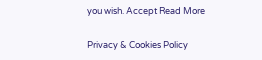you wish. Accept Read More

Privacy & Cookies Policy